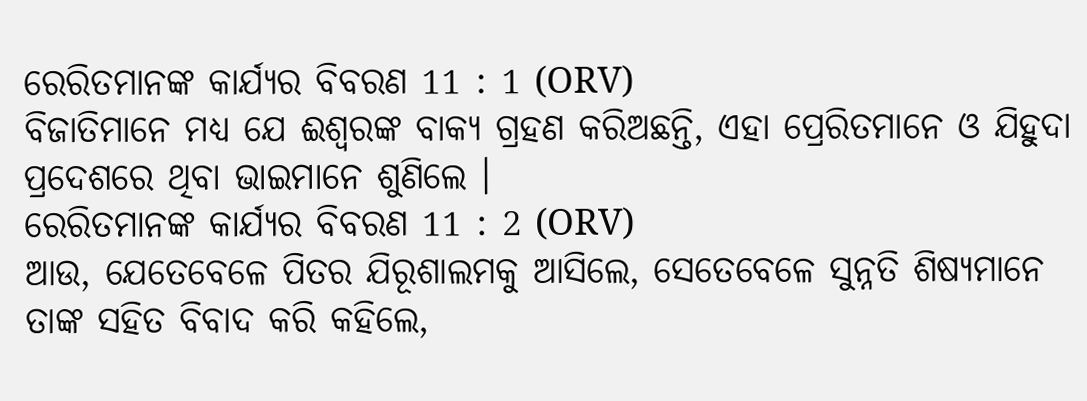ରେରିତମାନଙ୍କ କାର୍ଯ୍ୟର ବିବରଣ 11 : 1 (ORV)
ବିଜାତିମାନେ ମଧ୍ୟ ଯେ ଈଶ୍ଵରଙ୍କ ବାକ୍ୟ ଗ୍ରହଣ କରିଅଛନ୍ତି, ଏହା ପ୍ରେରିତମାନେ ଓ ଯିହୁଦା ପ୍ରଦେଶରେ ଥିବା ଭାଇମାନେ ଶୁଣିଲେ ।
ରେରିତମାନଙ୍କ କାର୍ଯ୍ୟର ବିବରଣ 11 : 2 (ORV)
ଆଉ, ଯେତେବେଳେ ପିତର ଯିରୂଶାଲମକୁ ଆସିଲେ, ସେତେବେଳେ ସୁନ୍ନତି ଶିଷ୍ୟମାନେ ତାଙ୍କ ସହିତ ବିବାଦ କରି କହିଲେ,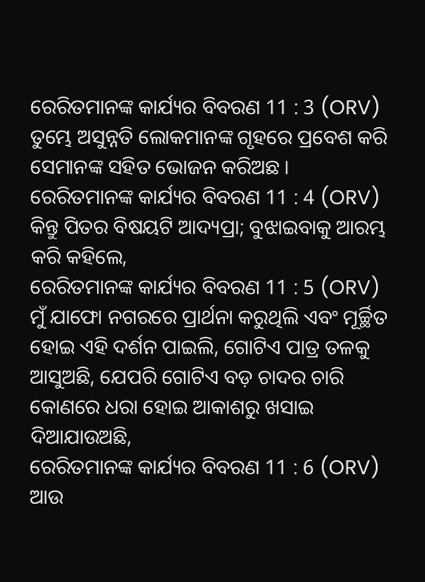ରେରିତମାନଙ୍କ କାର୍ଯ୍ୟର ବିବରଣ 11 : 3 (ORV)
ତୁମ୍ଭେ ଅସୁନ୍ନତି ଲୋକମାନଙ୍କ ଗୃହରେ ପ୍ରବେଶ କରି ସେମାନଙ୍କ ସହିତ ଭୋଜନ କରିଅଛ ।
ରେରିତମାନଙ୍କ କାର୍ଯ୍ୟର ବିବରଣ 11 : 4 (ORV)
କିନ୍ତୁ ପିତର ବିଷୟଟି ଆଦ୍ୟପ୍ରା; ବୁଝାଇବାକୁ ଆରମ୍ଭ କରି କହିଲେ,
ରେରିତମାନଙ୍କ କାର୍ଯ୍ୟର ବିବରଣ 11 : 5 (ORV)
ମୁଁ ଯାଫୋ ନଗରରେ ପ୍ରାର୍ଥନା କରୁଥିଲି ଏବଂ ମୂର୍ଚ୍ଛିତ ହୋଇ ଏହି ଦର୍ଶନ ପାଇଲି, ଗୋଟିଏ ପାତ୍ର ତଳକୁ ଆସୁଅଛି, ଯେପରି ଗୋଟିଏ ବଡ଼ ଚାଦର ଚାରି କୋଣରେ ଧରା ହୋଇ ଆକାଶରୁ ଖସାଇ ଦିଆଯାଉଅଛି,
ରେରିତମାନଙ୍କ କାର୍ଯ୍ୟର ବିବରଣ 11 : 6 (ORV)
ଆଉ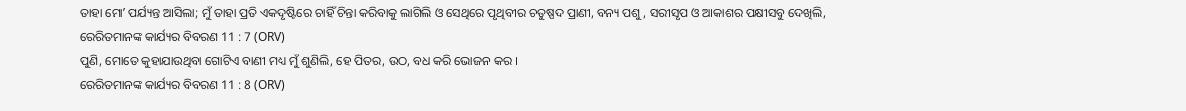ତାହା ମୋʼ ପର୍ଯ୍ୟନ୍ତ ଆସିଲା; ମୁଁ ତାହା ପ୍ରତି ଏକଦୃଷ୍ଟିରେ ଚାହିଁ ଚିନ୍ତା କରିବାକୁ ଲାଗିଲି ଓ ସେଥିରେ ପୃଥିବୀର ଚତୁଷ୍ପଦ ପ୍ରାଣୀ, ବନ୍ୟ ପଶୁ, ସରୀସୃପ ଓ ଆକାଶର ପକ୍ଷୀସବୁ ଦେଖିଲି,
ରେରିତମାନଙ୍କ କାର୍ଯ୍ୟର ବିବରଣ 11 : 7 (ORV)
ପୁଣି, ମୋତେ କୁହାଯାଉଥିବା ଗୋଟିଏ ବାଣୀ ମଧ୍ୟ ମୁଁ ଶୁଣିଲି, ହେ ପିତର, ଉଠ, ବଧ କରି ଭୋଜନ କର ।
ରେରିତମାନଙ୍କ କାର୍ଯ୍ୟର ବିବରଣ 11 : 8 (ORV)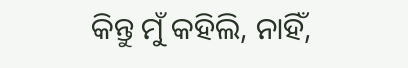କିନ୍ତୁ ମୁଁ କହିଲି, ନାହିଁ,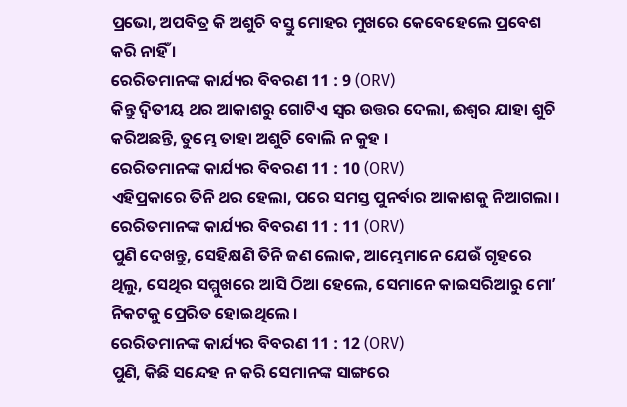ପ୍ରଭୋ, ଅପବିତ୍ର କି ଅଶୁଚି ବସ୍ତୁ ମୋହର ମୁଖରେ କେବେହେଲେ ପ୍ରବେଶ କରି ନାହିଁ ।
ରେରିତମାନଙ୍କ କାର୍ଯ୍ୟର ବିବରଣ 11 : 9 (ORV)
କିନ୍ତୁ ଦ୍ଵିତୀୟ ଥର ଆକାଶରୁ ଗୋଟିଏ ସ୍ଵର ଉତ୍ତର ଦେଲା, ଈଶ୍ଵର ଯାହା ଶୁଚି କରିଅଛନ୍ତି, ତୁମ୍ଭେ ତାହା ଅଶୁଚି ବୋଲି ନ କୁହ ।
ରେରିତମାନଙ୍କ କାର୍ଯ୍ୟର ବିବରଣ 11 : 10 (ORV)
ଏହିପ୍ରକାରେ ତିନି ଥର ହେଲା, ପରେ ସମସ୍ତ ପୁନର୍ବାର ଆକାଶକୁ ନିଆଗଲା ।
ରେରିତମାନଙ୍କ କାର୍ଯ୍ୟର ବିବରଣ 11 : 11 (ORV)
ପୁଣି ଦେଖନ୍ତୁ, ସେହିକ୍ଷଣି ତିନି ଜଣ ଲୋକ, ଆମ୍ଭେମାନେ ଯେଉଁ ଗୃହରେ ଥିଲୁ, ସେଥିର ସମ୍ମୁଖରେ ଆସି ଠିଆ ହେଲେ, ସେମାନେ କାଇସରିଆରୁ ମୋʼ ନିକଟକୁ ପ୍ରେରିତ ହୋଇଥିଲେ ।
ରେରିତମାନଙ୍କ କାର୍ଯ୍ୟର ବିବରଣ 11 : 12 (ORV)
ପୁଣି, କିଛି ସନ୍ଦେହ ନ କରି ସେମାନଙ୍କ ସାଙ୍ଗରେ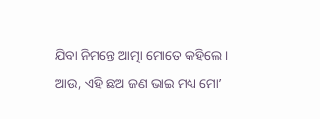ଯିବା ନିମନ୍ତେ ଆତ୍ମା ମୋତେ କହିଲେ । ଆଉ, ଏହି ଛଅ ଜଣ ଭାଇ ମଧ୍ୟ ମୋʼ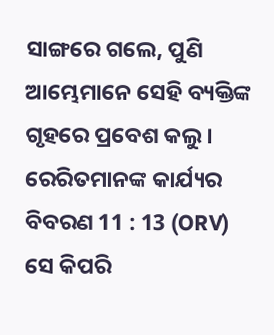ସାଙ୍ଗରେ ଗଲେ, ପୁଣି ଆମ୍ଭେମାନେ ସେହି ବ୍ୟକ୍ତିଙ୍କ ଗୃହରେ ପ୍ରବେଶ କଲୁ ।
ରେରିତମାନଙ୍କ କାର୍ଯ୍ୟର ବିବରଣ 11 : 13 (ORV)
ସେ କିପରି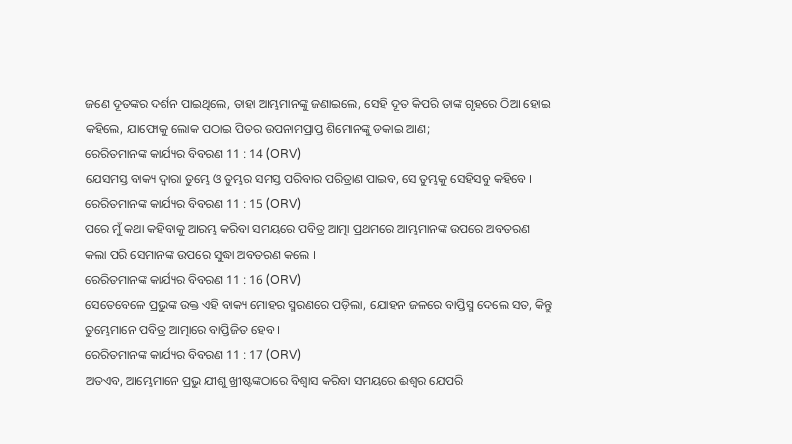ଜଣେ ଦୂତଙ୍କର ଦର୍ଶନ ପାଇଥିଲେ, ତାହା ଆମ୍ଭମାନଙ୍କୁ ଜଣାଇଲେ, ସେହି ଦୂତ କିପରି ତାଙ୍କ ଗୃହରେ ଠିଆ ହୋଇ କହିଲେ, ଯାଫୋକୁ ଲୋକ ପଠାଇ ପିତର ଉପନାମପ୍ରାପ୍ତ ଶିମୋନଙ୍କୁ ଡକାଇ ଆଣ;
ରେରିତମାନଙ୍କ କାର୍ଯ୍ୟର ବିବରଣ 11 : 14 (ORV)
ଯେସମସ୍ତ ବାକ୍ୟ ଦ୍ଵାରା ତୁମ୍ଭେ ଓ ତୁମ୍ଭର ସମସ୍ତ ପରିବାର ପରିତ୍ରାଣ ପାଇବ, ସେ ତୁମ୍ଭକୁ ସେହିସବୁ କହିବେ ।
ରେରିତମାନଙ୍କ କାର୍ଯ୍ୟର ବିବରଣ 11 : 15 (ORV)
ପରେ ମୁଁ କଥା କହିବାକୁ ଆରମ୍ଭ କରିବା ସମୟରେ ପବିତ୍ର ଆତ୍ମା ପ୍ରଥମରେ ଆମ୍ଭମାନଙ୍କ ଉପରେ ଅବତରଣ କଲା ପରି ସେମାନଙ୍କ ଉପରେ ସୁଦ୍ଧା ଅବତରଣ କଲେ ।
ରେରିତମାନଙ୍କ କାର୍ଯ୍ୟର ବିବରଣ 11 : 16 (ORV)
ସେତେବେଳେ ପ୍ରଭୁଙ୍କ ଉକ୍ତ ଏହି ବାକ୍ୟ ମୋହର ସ୍ମରଣରେ ପଡ଼ିଲା, ଯୋହନ ଜଳରେ ବାପ୍ତିସ୍ମ ଦେଲେ ସତ, କିନ୍ତୁ ତୁମ୍ଭେମାନେ ପବିତ୍ର ଆତ୍ମାରେ ବାପ୍ତିଜିତ ହେବ ।
ରେରିତମାନଙ୍କ କାର୍ଯ୍ୟର ବିବରଣ 11 : 17 (ORV)
ଅତଏବ, ଆମ୍ଭେମାନେ ପ୍ରଭୁ ଯୀଶୁ ଖ୍ରୀଷ୍ଟଙ୍କଠାରେ ବିଶ୍ଵାସ କରିବା ସମୟରେ ଈଶ୍ଵର ଯେପରି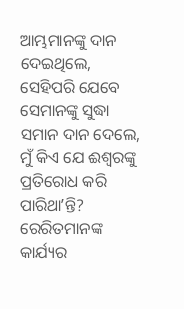ଆମ୍ଭମାନଙ୍କୁ ଦାନ ଦେଇଥିଲେ, ସେହିପରି ଯେବେ ସେମାନଙ୍କୁ ସୁଦ୍ଧା ସମାନ ଦାନ ଦେଲେ, ମୁଁ କିଏ ଯେ ଈଶ୍ଵରଙ୍କୁ ପ୍ରତିରୋଧ କରି ପାରିଥାʼନ୍ତି?
ରେରିତମାନଙ୍କ କାର୍ଯ୍ୟର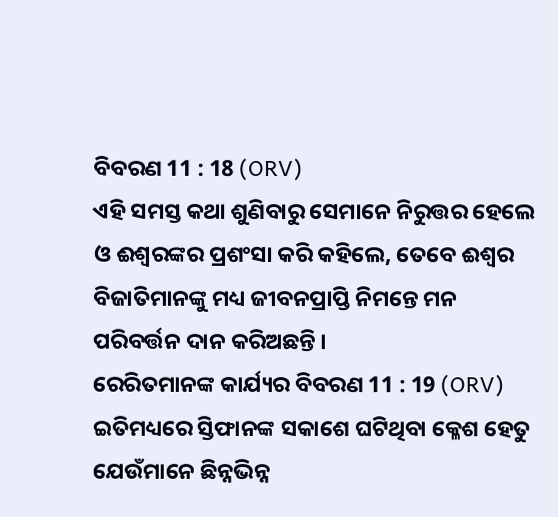ବିବରଣ 11 : 18 (ORV)
ଏହି ସମସ୍ତ କଥା ଶୁଣିବାରୁ ସେମାନେ ନିରୁତ୍ତର ହେଲେ ଓ ଈଶ୍ଵରଙ୍କର ପ୍ରଶଂସା କରି କହିଲେ, ତେବେ ଈଶ୍ଵର ବିଜାତିମାନଙ୍କୁ ମଧ୍ୟ ଜୀବନପ୍ରାପ୍ତି ନିମନ୍ତେ ମନ ପରିବର୍ତ୍ତନ ଦାନ କରିଅଛନ୍ତି ।
ରେରିତମାନଙ୍କ କାର୍ଯ୍ୟର ବିବରଣ 11 : 19 (ORV)
ଇତିମଧ୍ୟରେ ସ୍ତିଫାନଙ୍କ ସକାଶେ ଘଟିଥିବା କ୍ଳେଶ ହେତୁ ଯେଉଁମାନେ ଛିନ୍ନଭିନ୍ନ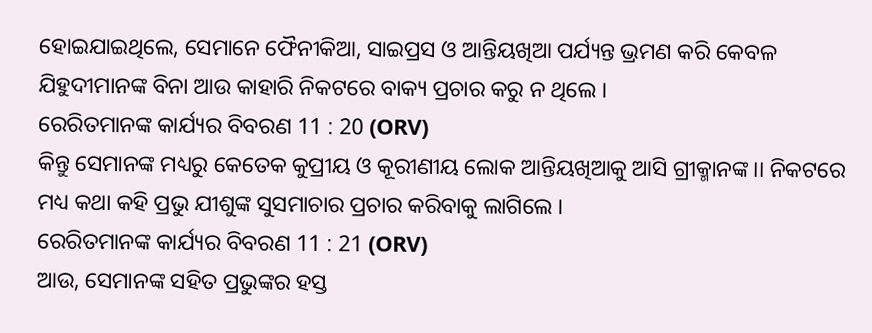ହୋଇଯାଇଥିଲେ, ସେମାନେ ଫୈନୀକିଆ, ସାଇପ୍ରସ ଓ ଆନ୍ତିୟଖିଆ ପର୍ଯ୍ୟନ୍ତ ଭ୍ରମଣ କରି କେବଳ ଯିହୁଦୀମାନଙ୍କ ବିନା ଆଉ କାହାରି ନିକଟରେ ବାକ୍ୟ ପ୍ରଚାର କରୁ ନ ଥିଲେ ।
ରେରିତମାନଙ୍କ କାର୍ଯ୍ୟର ବିବରଣ 11 : 20 (ORV)
କିନ୍ତୁ ସେମାନଙ୍କ ମଧ୍ୟରୁ କେତେକ କୁପ୍ରୀୟ ଓ କୂରୀଣୀୟ ଲୋକ ଆନ୍ତିୟଖିଆକୁ ଆସି ଗ୍ରୀକ୍ମାନଙ୍କ।। ନିକଟରେ ମଧ୍ୟ କଥା କହି ପ୍ରଭୁ ଯୀଶୁଙ୍କ ସୁସମାଚାର ପ୍ରଚାର କରିବାକୁ ଲାଗିଲେ ।
ରେରିତମାନଙ୍କ କାର୍ଯ୍ୟର ବିବରଣ 11 : 21 (ORV)
ଆଉ, ସେମାନଙ୍କ ସହିତ ପ୍ରଭୁଙ୍କର ହସ୍ତ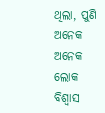ଥିଲା, ପୁଣି ଅନେକ ଅନେକ ଲୋକ ବିଶ୍ଵାସ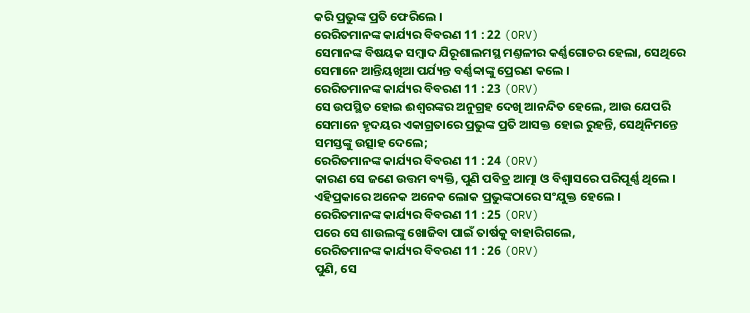କରି ପ୍ରଭୁଙ୍କ ପ୍ରତି ଫେରିଲେ ।
ରେରିତମାନଙ୍କ କାର୍ଯ୍ୟର ବିବରଣ 11 : 22 (ORV)
ସେମାନଙ୍କ ବିଷୟକ ସମ୍ଵାଦ ଯିରୂଶାଲମସ୍ଥ ମଣ୍ତଳୀର କର୍ଣ୍ଣଗୋଚର ହେଲା, ସେଥିରେ ସେମାନେ ଆନ୍ତିୟଖିଆ ପର୍ଯ୍ୟନ୍ତ ବର୍ଣ୍ଣବ୍ବାଙ୍କୁ ପ୍ରେରଣ କଲେ ।
ରେରିତମାନଙ୍କ କାର୍ଯ୍ୟର ବିବରଣ 11 : 23 (ORV)
ସେ ଉପସ୍ଥିତ ହୋଇ ଈଶ୍ଵରଙ୍କର ଅନୁଗ୍ରହ ଦେଖି ଆନନ୍ଦିତ ହେଲେ, ଆଉ ଯେପରି ସେମାନେ ହୃଦୟର ଏକାଗ୍ରତାରେ ପ୍ରଭୁଙ୍କ ପ୍ରତି ଆସକ୍ତ ହୋଇ ରୁହନ୍ତି, ସେଥିନିମନ୍ତେ ସମସ୍ତଙ୍କୁ ଉତ୍ସାହ ଦେଲେ;
ରେରିତମାନଙ୍କ କାର୍ଯ୍ୟର ବିବରଣ 11 : 24 (ORV)
କାରଣ ସେ ଜଣେ ଉତ୍ତମ ବ୍ୟକ୍ତି, ପୁଣି ପବିତ୍ର ଆତ୍ମା ଓ ବିଶ୍ଵାସରେ ପରିପୂର୍ଣ୍ଣ ଥିଲେ । ଏହିପ୍ରକାରେ ଅନେକ ଅନେକ ଲୋକ ପ୍ରଭୁଙ୍କଠାରେ ସଂଯୁକ୍ତ ହେଲେ ।
ରେରିତମାନଙ୍କ କାର୍ଯ୍ୟର ବିବରଣ 11 : 25 (ORV)
ପରେ ସେ ଶାଉଲଙ୍କୁ ଖୋଜିବା ପାଇଁ ତାର୍ଷକୁ ବାହାରିଗଲେ,
ରେରିତମାନଙ୍କ କାର୍ଯ୍ୟର ବିବରଣ 11 : 26 (ORV)
ପୁଣି, ସେ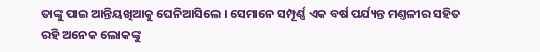ତାଙ୍କୁ ପାଇ ଆନ୍ତିୟଖିଆକୁ ଘେନିଆସିଲେ । ସେମାନେ ସମ୍ପୂର୍ଣ୍ଣ ଏକ ବର୍ଷ ପର୍ଯ୍ୟନ୍ତ ମଣ୍ତଳୀର ସହିତ ରହି ଅନେକ ଲୋକଙ୍କୁ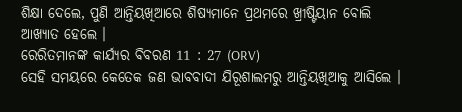ଶିକ୍ଷା ଦେଲେ, ପୁଣି ଆନ୍ତିୟଖିଆରେ ଶିଷ୍ୟମାନେ ପ୍ରଥମରେ ଖ୍ରୀଷ୍ଟିୟାନ ବୋଲି ଆଖ୍ୟାତ ହେଲେ ।
ରେରିତମାନଙ୍କ କାର୍ଯ୍ୟର ବିବରଣ 11 : 27 (ORV)
ସେହି ସମୟରେ କେତେକ ଜଣ ଭାବବାଦୀ ଯିରୂଶାଲମରୁ ଆନ୍ତିୟଖିଆକୁ ଆସିଲେ ।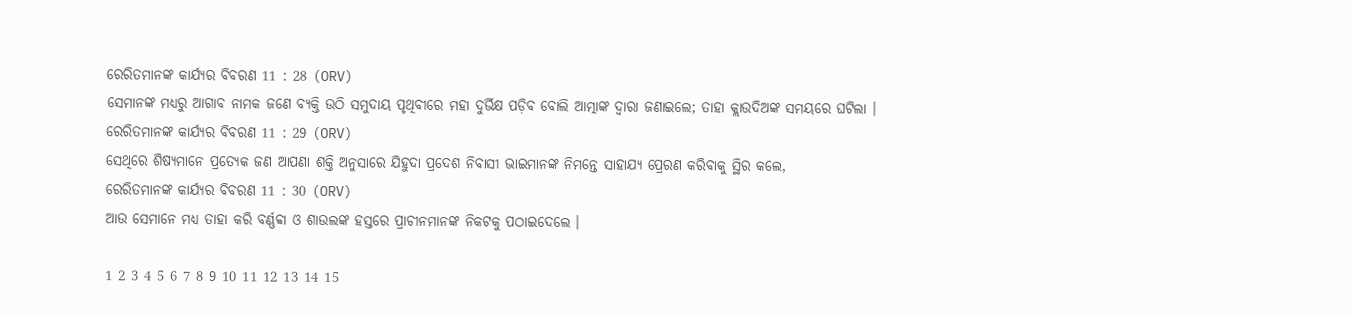ରେରିତମାନଙ୍କ କାର୍ଯ୍ୟର ବିବରଣ 11 : 28 (ORV)
ସେମାନଙ୍କ ମଧ୍ୟରୁ ଆଗାବ ନାମକ ଜଣେ ବ୍ୟକ୍ତି ଉଠି ସମୁଦାୟ ପୃଥିବୀରେ ମହା ଦୁର୍ଭିକ୍ଷ ପଡ଼ିବ ବୋଲି ଆତ୍ମାଙ୍କ ଦ୍ଵାରା ଜଣାଇଲେ; ତାହା କ୍ଲାଉଦିଅଙ୍କ ସମୟରେ ଘଟିଲା ।
ରେରିତମାନଙ୍କ କାର୍ଯ୍ୟର ବିବରଣ 11 : 29 (ORV)
ସେଥିରେ ଶିଷ୍ୟମାନେ ପ୍ରତ୍ୟେକ ଜଣ ଆପଣା ଶକ୍ତି ଅନୁସାରେ ଯିହୁଦା ପ୍ରଦେଶ ନିବାସୀ ଭାଇମାନଙ୍କ ନିମନ୍ତେ ସାହାଯ୍ୟ ପ୍ରେରଣ କରିବାକୁ ସ୍ଥିର କଲେ,
ରେରିତମାନଙ୍କ କାର୍ଯ୍ୟର ବିବରଣ 11 : 30 (ORV)
ଆଉ ସେମାନେ ମଧ୍ୟ ତାହା କରି ବର୍ଣ୍ଣବ୍ବା ଓ ଶାଉଲଙ୍କ ହସ୍ତରେ ପ୍ରାଚୀନମାନଙ୍କ ନିକଟକୁ ପଠାଇଦେଲେ ।

1 2 3 4 5 6 7 8 9 10 11 12 13 14 15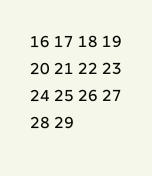16 17 18 19 20 21 22 23 24 25 26 27 28 29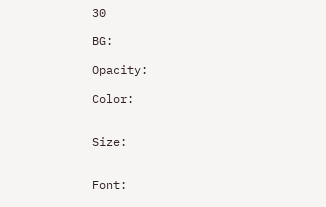30

BG:

Opacity:

Color:


Size:


Font: